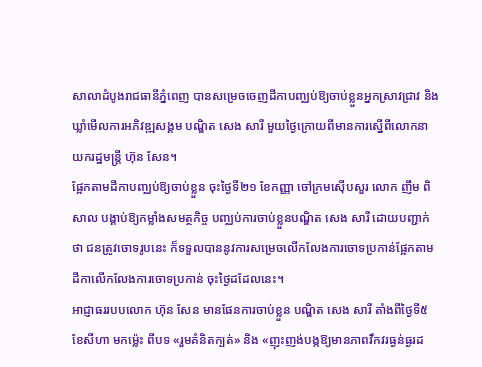សាលាដំបូងរាជធានីភ្នំពេញ បានសម្រេចចេញដីកាបញ្ឈប់ឱ្យចាប់ខ្លួនអ្នកស្រាវជ្រាវ និងឃ្លាំមើលការអភិវឌ្ឍសង្គម បណ្ឌិត សេង សារី មួយថ្ងៃក្រោយពីមានការស្នើពីលោកនាយករដ្ឋមន្ត្រី ហ៊ុន សែន។
ផ្អែកតាមដីកាបញ្ឈប់ឱ្យចាប់ខ្លួន ចុះថ្ងៃទី២១ ខែកញ្ញា ចៅក្រមស៊ើបសួរ លោក ញឹម ពិសាល បង្គាប់ឱ្យកម្លាំងសមត្ថកិច្ច បញ្ឈប់ការចាប់ខ្លួនបណ្ឌិត សេង សារី ដោយបញ្ជាក់ថា ជនត្រូវចោទរូបនេះ ក៏ទទួលបាននូវការសម្រេចលើកលែងការចោទប្រកាន់ផ្អែកតាមដីកាលើកលែងការចោទប្រកាន់ ចុះថ្ងៃដដែលនេះ។
អាជ្ញាធររបបលោក ហ៊ុន សែន មានផែនការចាប់ខ្លួន បណ្ឌិត សេង សារី តាំងពីថ្ងៃទី៥ ខែសីហា មកម្ល៉េះ ពីបទ «រួមគំនិតក្បត់» និង «ញុះញង់បង្កឱ្យមានភាពវឹកវរធ្ងន់ធ្ងរដ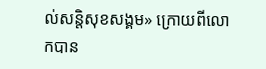ល់សន្តិសុខសង្គម» ក្រោយពីលោកបាន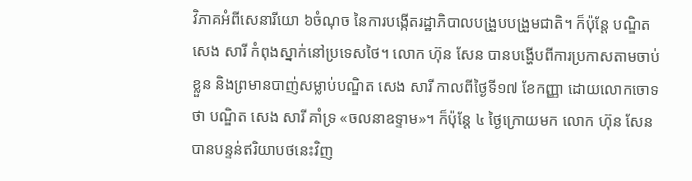វិភាគអំពីសេនារីយោ ៦ចំណុច នៃការបង្កើតរដ្ឋាភិបាលបង្រួបបង្រួមជាតិ។ ក៏ប៉ុន្តែ បណ្ឌិត សេង សារី កំពុងស្នាក់នៅប្រទេសថៃ។ លោក ហ៊ុន សែន បានបង្ហើបពីការប្រកាសតាមចាប់ខ្លួន និងព្រមានបាញ់សម្លាប់បណ្ឌិត សេង សារី កាលពីថ្ងៃទី១៧ ខែកញ្ញា ដោយលោកចោទថា បណ្ឌិត សេង សារី គាំទ្រ «ចលនាឧទ្ទាម»។ ក៏ប៉ុន្តែ ៤ ថ្ងៃក្រោយមក លោក ហ៊ុន សែន បានបន្ទន់ឥរិយាបថនេះវិញ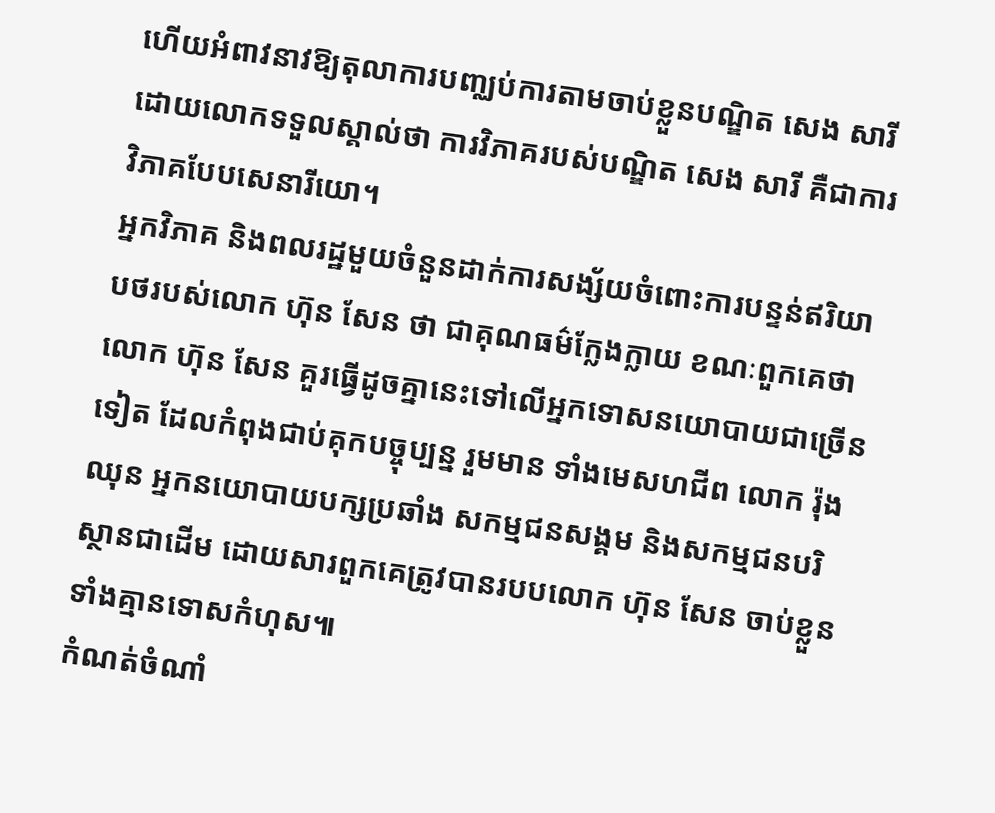ហើយអំពាវនាវឱ្យតុលាការបញ្ឈប់ការតាមចាប់ខ្លួនបណ្ឌិត សេង សារី ដោយលោកទទួលស្គាល់ថា ការវិភាគរបស់បណ្ឌិត សេង សារី គឺជាការវិភាគបែបសេនារីយោ។
អ្នកវិភាគ និងពលរដ្ឋមួយចំនួនដាក់ការសង្ស័យចំពោះការបន្ទន់ឥរិយាបថរបស់លោក ហ៊ុន សែន ថា ជាគុណធម៌ក្លែងក្លាយ ខណៈពួកគេថា លោក ហ៊ុន សែន គួរធ្វើដូចគ្នានេះទៅលើអ្នកទោសនយោបាយជាច្រើនទៀត ដែលកំពុងជាប់គុកបច្ចុប្បន្ន រួមមាន ទាំងមេសហជីព លោក រ៉ុង ឈុន អ្នកនយោបាយបក្សប្រឆាំង សកម្មជនសង្គម និងសកម្មជនបរិស្ថានជាដើម ដោយសារពួកគេត្រូវបានរបបលោក ហ៊ុន សែន ចាប់ខ្លួនទាំងគ្មានទោសកំហុស៕
កំណត់ចំណាំ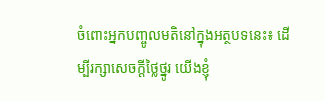ចំពោះអ្នកបញ្ចូលមតិនៅក្នុងអត្ថបទនេះ៖ ដើម្បីរក្សាសេចក្ដីថ្លៃថ្នូរ យើងខ្ញុំ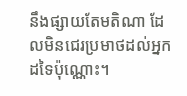នឹងផ្សាយតែមតិណា ដែលមិនជេរប្រមាថដល់អ្នកដទៃប៉ុណ្ណោះ។